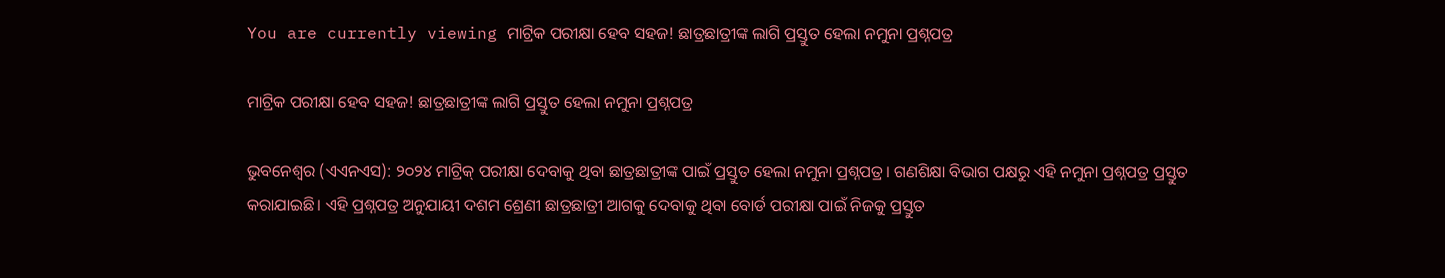You are currently viewing ମାଟ୍ରିକ ପରୀକ୍ଷା ହେବ ସହଜ! ଛାତ୍ରଛାତ୍ରୀଙ୍କ ଲାଗି ପ୍ରସ୍ତୁତ ହେଲା ନମୁନା ପ୍ରଶ୍ନପତ୍ର

ମାଟ୍ରିକ ପରୀକ୍ଷା ହେବ ସହଜ! ଛାତ୍ରଛାତ୍ରୀଙ୍କ ଲାଗି ପ୍ରସ୍ତୁତ ହେଲା ନମୁନା ପ୍ରଶ୍ନପତ୍ର

ଭୁବନେଶ୍ବର (ଏଏନଏସ): ୨୦୨୪ ମାଟ୍ରିକ୍‌ ପରୀକ୍ଷା ଦେବାକୁ ଥିବା ଛାତ୍ରଛାତ୍ରୀଙ୍କ ପାଇଁ ପ୍ରସ୍ତୁତ ହେଲା ନମୁନା ପ୍ରଶ୍ନପତ୍ର। ଗଣଶିକ୍ଷା ବିଭାଗ ପକ୍ଷରୁ ଏହି ନମୁନା ପ୍ରଶ୍ନପତ୍ର ପ୍ରସ୍ତୁତ କରାଯାଇଛି। ଏହି ପ୍ରଶ୍ନପତ୍ର ଅନୁଯାୟୀ ଦଶମ ଶ୍ରେଣୀ ଛାତ୍ରଛାତ୍ରୀ ଆଗକୁ ଦେବାକୁ ଥିବା ବୋର୍ଡ ପରୀକ୍ଷା ପାଇଁ ନିଜକୁ ପ୍ରସ୍ତୁତ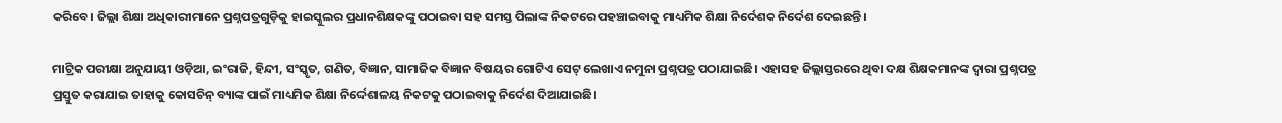କରିବେ। ଜିଲ୍ଲା ଶିକ୍ଷା ଅଧିକାରୀମାନେ ପ୍ରଶ୍ନପତ୍ରଗୁଡ଼ିକୁ ହାଇସ୍କୁଲର ପ୍ରଧାନଶିକ୍ଷକଙ୍କୁ ପଠାଇବା ସହ ସମସ୍ତ ପିଲାଙ୍କ ନିକଟରେ ପହଞ୍ଚାଇବାକୁ ମାଧ୍ୟମିକ ଶିକ୍ଷା ନିର୍ଦେଶକ ନିର୍ଦେଶ ଦେଇଛନ୍ତି ।

ମାଟ୍ରିକ ପରୀକ୍ଷା ଅନୁଯାୟୀ ଓଡ଼ିଆ, ଇଂରାଜି, ହିନ୍ଦୀ, ସଂସ୍କୃତ, ଗଣିତ, ବିଜ୍ଞାନ, ସାମାଜିକ ବିଜ୍ଞାନ ବିଷୟର ଗୋଟିଏ ସେଟ୍‌ ଲେଖାଏ ନମୁନା ପ୍ରଶ୍ନପତ୍ର ପଠାଯାଇଛି। ଏହାସହ ଜିଲ୍ଲାସ୍ତରରେ ଥିବା ଦକ୍ଷ ଶିକ୍ଷକମାନଙ୍କ ଦ୍ବାରା ପ୍ରଶ୍ନପତ୍ର ପ୍ରସ୍ତୁତ କରାଯାଇ ତାହାକୁ କୋସଚିନ୍ ବ୍ୟାଙ୍କ ପାଇଁ ମାଧ୍ୟମିକ ଶିକ୍ଷା ନିର୍ଦ୍ଦେଶାଳୟ ନିକଟକୁ ପଠାଇବାକୁ ନିର୍ଦେଶ ଦିଆଯାଇଛି।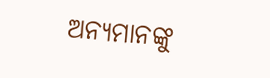ଅନ୍ୟମାନଙ୍କୁ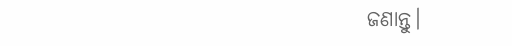ଜଣାନ୍ତୁ।